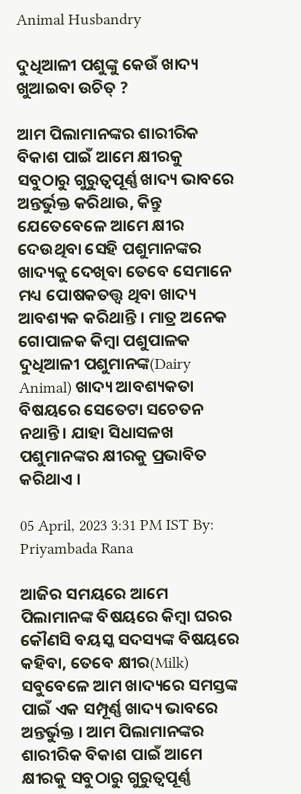Animal Husbandry

ଦୁଧିଆଳୀ ପଶୁଙ୍କୁ କେଉଁ ଖାଦ୍ୟ ଖୁଆଇବା ଉଚିତ୍ ?

ଆମ ପିଲାମାନଙ୍କର ଶାରୀରିକ ବିକାଶ ପାଇଁ ଆମେ କ୍ଷୀରକୁ ସବୁଠାରୁ ଗୁରୁତ୍ୱପୂର୍ଣ୍ଣ ଖାଦ୍ୟ ଭାବରେ ଅନ୍ତର୍ଭୁକ୍ତ କରିଥାଉ, କିନ୍ତୁ ଯେତେବେଳେ ଆମେ କ୍ଷୀର ଦେଉଥିବା ସେହି ପଶୁମାନଙ୍କର ଖାଦ୍ୟକୁ ଦେଖିବା ତେବେ ସେମାନେ ମଧ୍ୟ ପୋଷକତତ୍ତ୍ୱ ଥିବା ଖାଦ୍ୟ ଆବଶ୍ୟକ କରିଥାନ୍ତି । ମାତ୍ର ଅନେକ ଗୋପାଳକ କିମ୍ବା ପଶୁପାଳକ ଦୁଧିଆଳୀ ପଶୁମାନଙ୍କ(Dairy Animal) ଖାଦ୍ୟ ଆବଶ୍ୟକତା ବିଷୟରେ ସେତେଟା ସଚେତନ ନଥାନ୍ତି । ଯାହା ସିଧାସଳଖ ପଶୁମାନଙ୍କର କ୍ଷୀରକୁ ପ୍ରଭାବିତ କରିଥାଏ ।

05 April, 2023 3:31 PM IST By: Priyambada Rana

ଆଜିର ସମୟରେ ଆମେ ପିଲାମାନଙ୍କ ବିଷୟରେ କିମ୍ବା ଘରର କୌଣସି ବୟସ୍କ ସଦସ୍ୟଙ୍କ ବିଷୟରେ କହିବା, ତେବେ କ୍ଷୀର(Milk) ସବୁବେଳେ ଆମ ଖାଦ୍ୟରେ ସମସ୍ତଙ୍କ ପାଇଁ ଏକ ସମ୍ପୂର୍ଣ୍ଣ ଖାଦ୍ୟ ଭାବରେ ଅନ୍ତର୍ଭୁକ୍ତ । ଆମ ପିଲାମାନଙ୍କର ଶାରୀରିକ ବିକାଶ ପାଇଁ ଆମେ କ୍ଷୀରକୁ ସବୁଠାରୁ ଗୁରୁତ୍ୱପୂର୍ଣ୍ଣ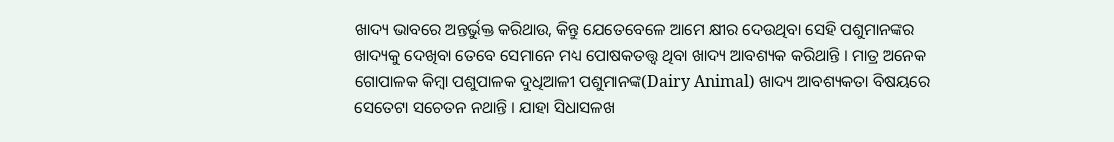ଖାଦ୍ୟ ଭାବରେ ଅନ୍ତର୍ଭୁକ୍ତ କରିଥାଉ, କିନ୍ତୁ ଯେତେବେଳେ ଆମେ କ୍ଷୀର ଦେଉଥିବା ସେହି ପଶୁମାନଙ୍କର ଖାଦ୍ୟକୁ ଦେଖିବା ତେବେ ସେମାନେ ମଧ୍ୟ ପୋଷକତତ୍ତ୍ୱ ଥିବା ଖାଦ୍ୟ ଆବଶ୍ୟକ କରିଥାନ୍ତି । ମାତ୍ର ଅନେକ ଗୋପାଳକ କିମ୍ବା ପଶୁପାଳକ ଦୁଧିଆଳୀ ପଶୁମାନଙ୍କ(Dairy Animal) ଖାଦ୍ୟ ଆବଶ୍ୟକତା ବିଷୟରେ ସେତେଟା ସଚେତନ ନଥାନ୍ତି । ଯାହା ସିଧାସଳଖ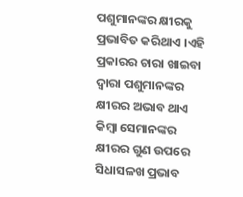ପଶୁମାନଙ୍କର କ୍ଷୀରକୁ ପ୍ରଭାବିତ କରିଥାଏ ।ଏହି ପ୍ରକାରର ଚାରା ଖାଇବା ଦ୍ୱାରା ପଶୁମାନଙ୍କର କ୍ଷୀରର ଅଭାବ ଥାଏ କିମ୍ବା ସେମାନଙ୍କର କ୍ଷୀରର ଗୁଣ ଉପରେ ସିଧାସଳଖ ପ୍ରଭାବ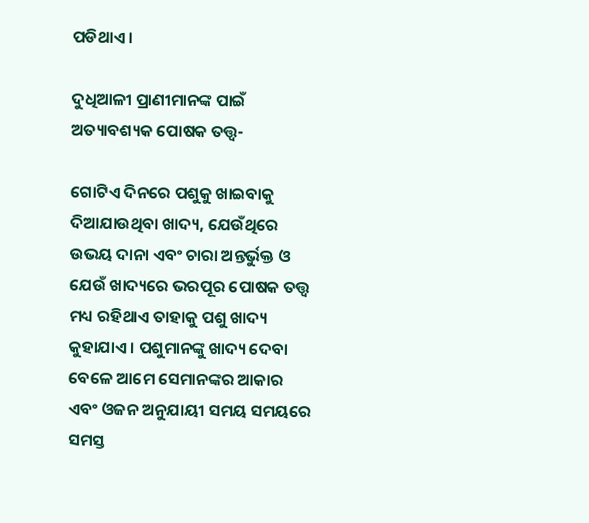ପଡିଥାଏ ।

ଦୁଧିଆଳୀ ପ୍ରାଣୀମାନଙ୍କ ପାଇଁ ଅତ୍ୟାବଶ୍ୟକ ପୋଷକ ତତ୍ତ୍ୱ-

ଗୋଟିଏ ଦିନରେ ପଶୁକୁ ଖାଇବାକୁ ଦିଆଯାଉଥିବା ଖାଦ୍ୟ, ଯେଉଁଥିରେ ଉଭୟ ଦାନା ଏବଂ ଚାରା ଅନ୍ତର୍ଭୁକ୍ତ ଓ ଯେଉଁ ଖାଦ୍ୟରେ ଭରପୂର ପୋଷକ ତତ୍ତ୍ୱ ମଧ୍ୟ ରହିଥାଏ ତାହାକୁ ପଶୁ ଖାଦ୍ୟ କୁହାଯାଏ । ପଶୁମାନଙ୍କୁ ଖାଦ୍ୟ ଦେବା ବେଳେ ଆମେ ସେମାନଙ୍କର ଆକାର ଏବଂ ଓଜନ ଅନୁଯାୟୀ ସମୟ ସମୟରେ ସମସ୍ତ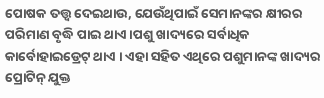ପୋଷକ ତତ୍ତ୍ୱ ଦେଇଥାଉ, ଯେଉଁଥିପାଇଁ ସେମାନଙ୍କର କ୍ଷୀରର ପରିମାଣ ବୃଦ୍ଧି ପାଇ ଥାଏ ।ପଶୁ ଖାଦ୍ୟରେ ସର୍ବାଧିକ କାର୍ବୋହାଇଡ୍ରେଟ୍ ଥାଏ । ଏହା ସହିତ ଏଥିରେ ପଶୁମାନଙ୍କ ଖାଦ୍ୟର ପ୍ରୋଟିନ୍ ଯୁକ୍ତ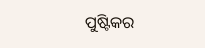ପୁଷ୍ଟିକର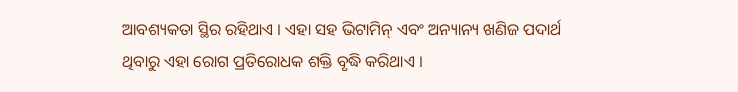ଆବଶ୍ୟକତା ସ୍ଥିର ରହିଥାଏ । ଏହା ସହ ଭିଟାମିନ୍ ଏବଂ ଅନ୍ୟାନ୍ୟ ଖଣିଜ ପଦାର୍ଥ ଥିବାରୁ ଏହା ରୋଗ ପ୍ରତିରୋଧକ ଶକ୍ତି ବୃଦ୍ଧି କରିଥାଏ ।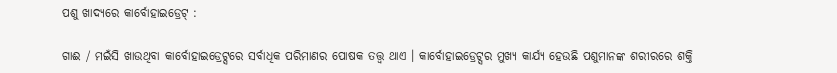ପଶୁ ଖାଦ୍ୟରେ କାର୍ବୋହାଇଡ୍ରେଟ୍ :

ଗାଈ / ମଇଁସି ଖାଉଥିବା କାର୍ବୋହାଇଡ୍ରେଟ୍ସରେ ସର୍ବାଧିକ ପରିମାଣର ପୋଷକ ତତ୍ତ୍ୱ ଥାଏ । କାର୍ବୋହାଇଡ୍ରେଟ୍ସର ମୁଖ୍ୟ କାର୍ଯ୍ୟ ହେଉଛି ପଶୁମାନଙ୍କ ଶରୀରରେ ଶକ୍ତି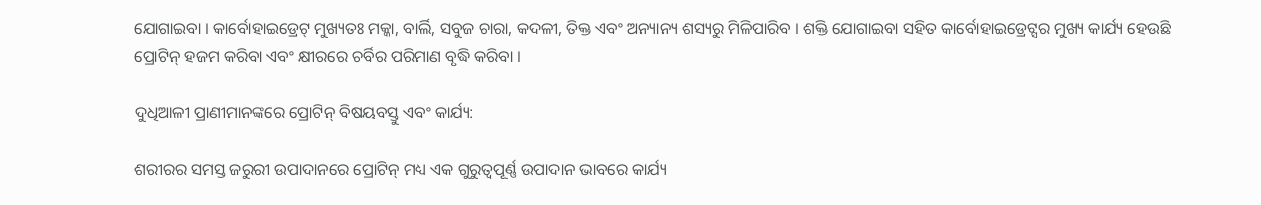ଯୋଗାଇବା । କାର୍ବୋହାଇଡ୍ରେଟ୍ ମୁଖ୍ୟତଃ ମକ୍କା, ବାର୍ଲି, ସବୁଜ ଚାରା, କଦଳୀ, ତିକ୍ତ ଏବଂ ଅନ୍ୟାନ୍ୟ ଶସ୍ୟରୁ ମିଳିପାରିବ । ଶକ୍ତି ଯୋଗାଇବା ସହିତ କାର୍ବୋହାଇଡ୍ରେଟ୍ସର ମୁଖ୍ୟ କାର୍ଯ୍ୟ ହେଉଛି ପ୍ରୋଟିନ୍ ହଜମ କରିବା ଏବଂ କ୍ଷୀରରେ ଚର୍ବିର ପରିମାଣ ବୃଦ୍ଧି କରିବା ।

ଦୁଧିଆଳୀ ପ୍ରାଣୀମାନଙ୍କରେ ପ୍ରୋଟିନ୍ ବିଷୟବସ୍ତୁ ଏବଂ କାର୍ଯ୍ୟ:

ଶରୀରର ସମସ୍ତ ଜରୁରୀ ଉପାଦାନରେ ପ୍ରୋଟିନ୍ ମଧ୍ୟ ଏକ ଗୁରୁତ୍ୱପୂର୍ଣ୍ଣ ଉପାଦାନ ଭାବରେ କାର୍ଯ୍ୟ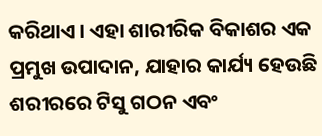କରିଥାଏ । ଏହା ଶାରୀରିକ ବିକାଶର ଏକ ପ୍ରମୁଖ ଉପାଦାନ, ଯାହାର କାର୍ଯ୍ୟ ହେଉଛି ଶରୀରରେ ଟିସୁ ଗଠନ ଏବଂ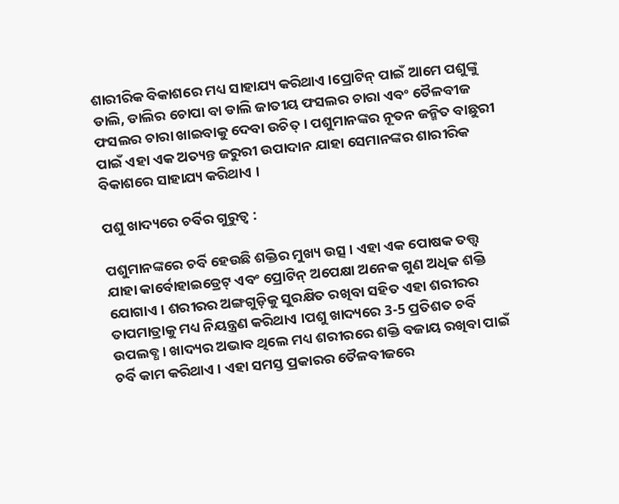ଶାରୀରିକ ବିକାଶରେ ମଧ୍ୟ ସାହାଯ୍ୟ କରିଥାଏ ।ପ୍ରୋଟିନ୍ ପାଇଁ ଆମେ ପଶୁଙ୍କୁ ଡାଲି, ଡାଲିର ଚୋପା ବା ଡାଲି ଜାତୀୟ ଫସଲର ଚାରା ଏବଂ ତୈଳବୀଜ ଫସଲର ଚାରା ଖାଇବାକୁ ଦେବା ଉଚିତ୍ । ପଶୁମାନଙ୍କର ନୂତନ ଜନ୍ମିତ ବାଛୁରୀ ପାଇଁ ଏହା ଏକ ଅତ୍ୟନ୍ତ ଜରୁରୀ ଉପାଦାନ ଯାହା ସେମାନଙ୍କର ଶାରୀରିକ ବିକାଶରେ ସାହାଯ୍ୟ କରିଥାଏ ।

ପଶୁ ଖାଦ୍ୟରେ ଚର୍ବିର ଗୁରୁତ୍ୱ :

ପଶୁମାନଙ୍କରେ ଚର୍ବି ହେଉଛି ଶକ୍ତିର ମୁଖ୍ୟ ଉତ୍ସ । ଏହା ଏକ ପୋଷକ ତତ୍ତ୍ୱ ଯାହା କାର୍ବୋହାଇଡ୍ରେଟ୍ ଏବଂ ପ୍ରୋଟିନ୍ ଅପେକ୍ଷା ଅନେକ ଗୁଣ ଅଧିକ ଶକ୍ତି ଯୋଗାଏ । ଶରୀରର ଅଙ୍ଗଗୁଡ଼ିକୁ ସୁରକ୍ଷିତ ରଖିବା ସହିତ ଏହା ଶରୀରର ତାପମାତ୍ରାକୁ ମଧ୍ୟ ନିୟନ୍ତ୍ରଣ କରିଥାଏ ।ପଶୁ ଖାଦ୍ୟରେ 3-5 ପ୍ରତିଶତ ଚର୍ବି ଉପଲବ୍ଧ । ଖାଦ୍ୟର ଅଭାବ ଥିଲେ ମଧ୍ୟ ଶରୀରରେ ଶକ୍ତି ବଜାୟ ରଖିବା ପାଇଁ ଚର୍ବି କାମ କରିଥାଏ । ଏହା ସମସ୍ତ ପ୍ରକାରର ତୈଳବୀଜରେ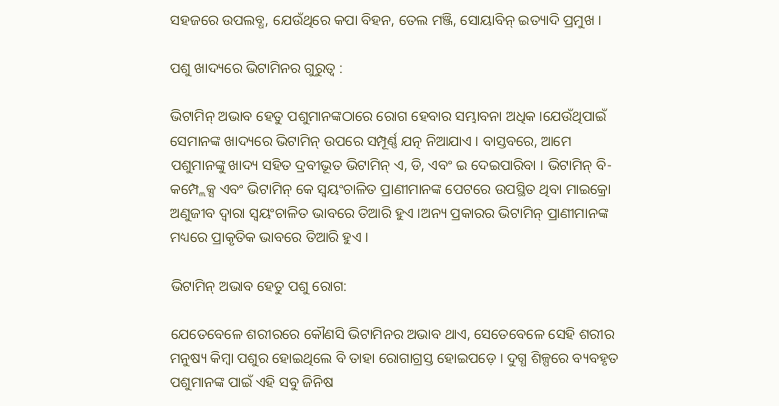ସହଜରେ ଉପଲବ୍ଧ, ଯେଉଁଥିରେ କପା ବିହନ, ତେଲ ମଞ୍ଜି, ସୋୟାବିନ୍ ଇତ୍ୟାଦି ପ୍ରମୁଖ ।

ପଶୁ ଖାଦ୍ୟରେ ଭିଟାମିନର ଗୁରୁତ୍ୱ :

ଭିଟାମିନ୍ ଅଭାବ ହେତୁ ପଶୁମାନଙ୍କଠାରେ ରୋଗ ହେବାର ସମ୍ଭାବନା ଅଧିକ ।ଯେଉଁଥିପାଇଁ ସେମାନଙ୍କ ଖାଦ୍ୟରେ ଭିଟାମିନ୍ ଉପରେ ସମ୍ପୂର୍ଣ୍ଣ ଯତ୍ନ ନିଆଯାଏ । ବାସ୍ତବରେ, ଆମେ ପଶୁମାନଙ୍କୁ ଖାଦ୍ୟ ସହିତ ଦ୍ରବୀଭୂତ ଭିଟାମିନ୍ ଏ, ଡି, ଏବଂ ଇ ଦେଇପାରିବା । ଭିଟାମିନ୍ ବି-କମ୍ପ୍ଲେକ୍ସ ଏବଂ ଭିଟାମିନ୍ କେ ସ୍ୱୟଂଚାଳିତ ପ୍ରାଣୀମାନଙ୍କ ପେଟରେ ଉପସ୍ଥିତ ଥିବା ମାଇକ୍ରୋ ଅଣୁଜୀବ ଦ୍ୱାରା ସ୍ୱୟଂଚାଳିତ ଭାବରେ ତିଆରି ହୁଏ ।ଅନ୍ୟ ପ୍ରକାରର ଭିଟାମିନ୍ ପ୍ରାଣୀମାନଙ୍କ ମଧ୍ୟରେ ପ୍ରାକୃତିକ ଭାବରେ ତିଆରି ହୁଏ ।

ଭିଟାମିନ୍ ଅଭାବ ହେତୁ ପଶୁ ରୋଗ:

ଯେତେବେଳେ ଶରୀରରେ କୌଣସି ଭିଟାମିନର ଅଭାବ ଥାଏ, ସେତେବେଳେ ସେହି ଶରୀର ମନୁଷ୍ୟ କିମ୍ବା ପଶୁର ହୋଇଥିଲେ ବି ତାହା ରୋଗାଗ୍ରସ୍ତ ହୋଇପଡ଼େ । ଦୁଗ୍ଧ ଶିଳ୍ପରେ ବ୍ୟବହୃତ ପଶୁମାନଙ୍କ ପାଇଁ ଏହି ସବୁ ଜିନିଷ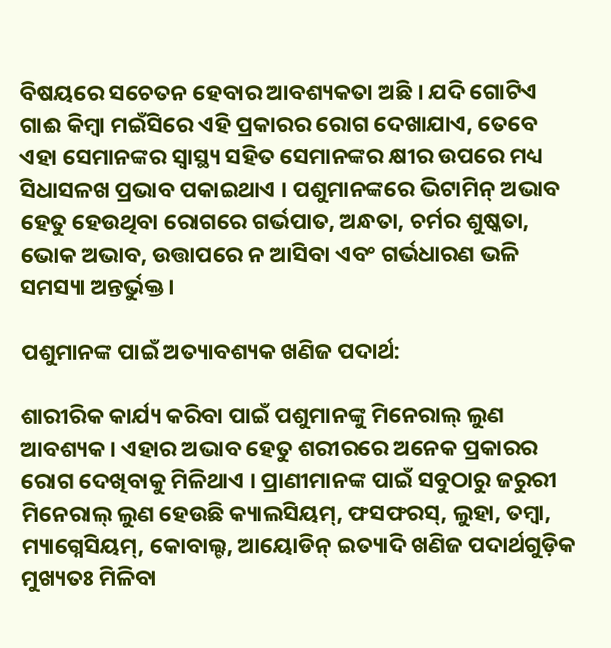ବିଷୟରେ ସଚେତନ ହେବାର ଆବଶ୍ୟକତା ଅଛି । ଯଦି ଗୋଟିଏ ଗାଈ କିମ୍ବା ମଇଁସିରେ ଏହି ପ୍ରକାରର ରୋଗ ଦେଖାଯାଏ, ତେବେ ଏହା ସେମାନଙ୍କର ସ୍ୱାସ୍ଥ୍ୟ ସହିତ ସେମାନଙ୍କର କ୍ଷୀର ଉପରେ ମଧ୍ୟ ସିଧାସଳଖ ପ୍ରଭାବ ପକାଇଥାଏ । ପଶୁମାନଙ୍କରେ ଭିଟାମିନ୍ ଅଭାବ ହେତୁ ହେଉଥିବା ରୋଗରେ ଗର୍ଭପାତ, ଅନ୍ଧତା, ଚର୍ମର ଶୁଷ୍କତା, ଭୋକ ଅଭାବ, ଉତ୍ତାପରେ ନ ଆସିବା ଏବଂ ଗର୍ଭଧାରଣ ଭଳି ସମସ୍ୟା ଅନ୍ତର୍ଭୁକ୍ତ ।

ପଶୁମାନଙ୍କ ପାଇଁ ଅତ୍ୟାବଶ୍ୟକ ଖଣିଜ ପଦାର୍ଥ:

ଶାରୀରିକ କାର୍ଯ୍ୟ କରିବା ପାଇଁ ପଶୁମାନଙ୍କୁ ମିନେରାଲ୍ ଲୁଣ ଆବଶ୍ୟକ । ଏହାର ଅଭାବ ହେତୁ ଶରୀରରେ ଅନେକ ପ୍ରକାରର ରୋଗ ଦେଖିବାକୁ ମିଳିଥାଏ । ପ୍ରାଣୀମାନଙ୍କ ପାଇଁ ସବୁଠାରୁ ଜରୁରୀ ମିନେରାଲ୍ ଲୁଣ ହେଉଛି କ୍ୟାଲସିୟମ୍, ଫସଫରସ୍, ଲୁହା, ତମ୍ବା, ମ୍ୟାଗ୍ନେସିୟମ୍, କୋବାଲ୍ଟ, ଆୟୋଡିନ୍ ଇତ୍ୟାଦି ଖଣିଜ ପଦାର୍ଥଗୁଡ଼ିକ ମୁଖ୍ୟତଃ ମିଳିବା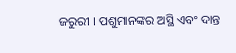ଜରୁରୀ । ପଶୁମାନଙ୍କର ଅସ୍ଥି ଏବଂ ଦାନ୍ତ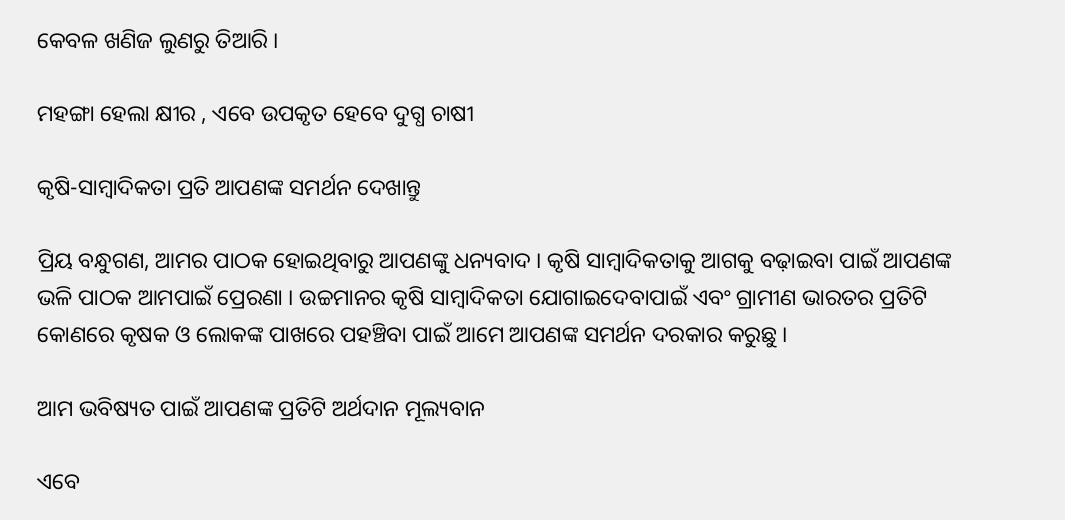କେବଳ ଖଣିଜ ଲୁଣରୁ ତିଆରି ।

ମହଙ୍ଗା ହେଲା କ୍ଷୀର , ଏବେ ଉପକୃତ ହେବେ ଦୁଗ୍ଧ ଚାଷୀ

କୃଷି-ସାମ୍ବାଦିକତା ପ୍ରତି ଆପଣଙ୍କ ସମର୍ଥନ ଦେଖାନ୍ତୁ

ପ୍ରିୟ ବନ୍ଧୁଗଣ, ଆମର ପାଠକ ହୋଇଥିବାରୁ ଆପଣଙ୍କୁ ଧନ୍ୟବାଦ । କୃଷି ସାମ୍ବାଦିକତାକୁ ଆଗକୁ ବଢ଼ାଇବା ପାଇଁ ଆପଣଙ୍କ ଭଳି ପାଠକ ଆମପାଇଁ ପ୍ରେରଣା । ଉଚ୍ଚମାନର କୃଷି ସାମ୍ବାଦିକତା ଯୋଗାଇଦେବାପାଇଁ ଏବଂ ଗ୍ରାମୀଣ ଭାରତର ପ୍ରତିଟି କୋଣରେ କୃଷକ ଓ ଲୋକଙ୍କ ପାଖରେ ପହଞ୍ଚିବା ପାଇଁ ଆମେ ଆପଣଙ୍କ ସମର୍ଥନ ଦରକାର କରୁଛୁ ।

ଆମ ଭବିଷ୍ୟତ ପାଇଁ ଆପଣଙ୍କ ପ୍ରତିଟି ଅର୍ଥଦାନ ମୂଲ୍ୟବାନ

ଏବେ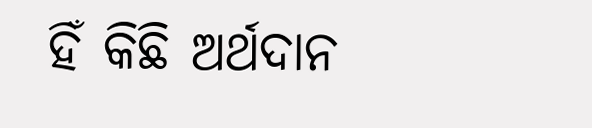ହିଁ କିଛି ଅର୍ଥଦାନ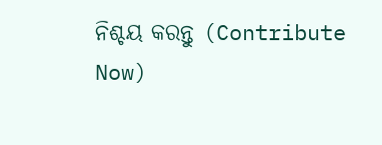ନିଶ୍ଚୟ କରନ୍ତୁ (Contribute Now)